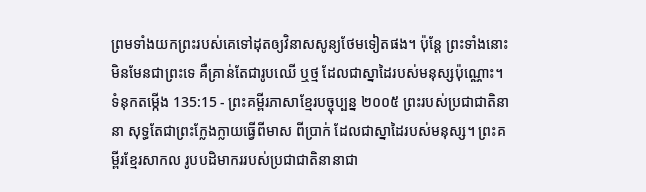ព្រមទាំងយកព្រះរបស់គេទៅដុតឲ្យវិនាសសូន្យថែមទៀតផង។ ប៉ុន្តែ ព្រះទាំងនោះមិនមែនជាព្រះទេ គឺគ្រាន់តែជារូបឈើ ឬថ្ម ដែលជាស្នាដៃរបស់មនុស្សប៉ុណ្ណោះ។
ទំនុកតម្កើង 135:15 - ព្រះគម្ពីរភាសាខ្មែរបច្ចុប្បន្ន ២០០៥ ព្រះរបស់ប្រជាជាតិនានា សុទ្ធតែជាព្រះក្លែងក្លាយធ្វើពីមាស ពីប្រាក់ ដែលជាស្នាដៃរបស់មនុស្ស។ ព្រះគម្ពីរខ្មែរសាកល រូបបដិមាកររបស់ប្រជាជាតិនានាជា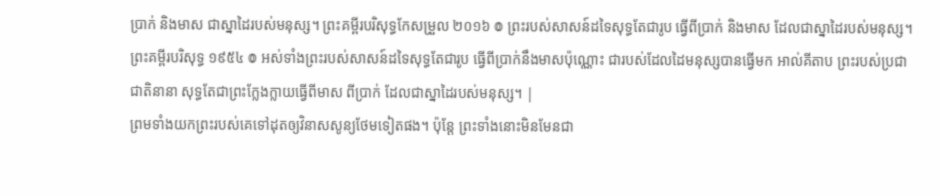ប្រាក់ និងមាស ជាស្នាដៃរបស់មនុស្ស។ ព្រះគម្ពីរបរិសុទ្ធកែសម្រួល ២០១៦ ៙ ព្រះរបស់សាសន៍ដទៃសុទ្ធតែជារូប ធ្វើពីប្រាក់ និងមាស ដែលជាស្នាដៃរបស់មនុស្ស។ ព្រះគម្ពីរបរិសុទ្ធ ១៩៥៤ ៙ អស់ទាំងព្រះរបស់សាសន៍ដទៃសុទ្ធតែជារូប ធ្វើពីប្រាក់នឹងមាសប៉ុណ្ណោះ ជារបស់ដែលដៃមនុស្សបានធ្វើមក អាល់គីតាប ព្រះរបស់ប្រជាជាតិនានា សុទ្ធតែជាព្រះក្លែងក្លាយធ្វើពីមាស ពីប្រាក់ ដែលជាស្នាដៃរបស់មនុស្ស។ |
ព្រមទាំងយកព្រះរបស់គេទៅដុតឲ្យវិនាសសូន្យថែមទៀតផង។ ប៉ុន្តែ ព្រះទាំងនោះមិនមែនជា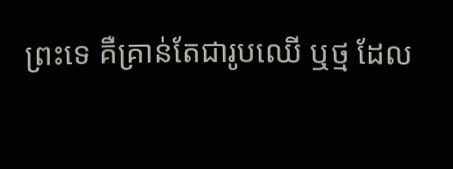ព្រះទេ គឺគ្រាន់តែជារូបឈើ ឬថ្ម ដែល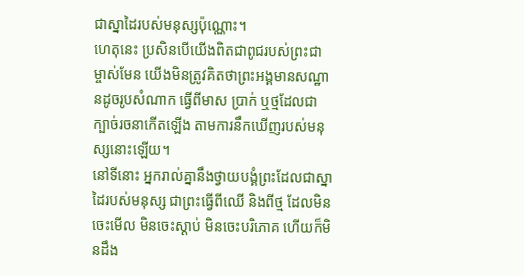ជាស្នាដៃរបស់មនុស្សប៉ុណ្ណោះ។
ហេតុនេះ ប្រសិនបើយើងពិតជាពូជរបស់ព្រះជាម្ចាស់មែន យើងមិនត្រូវគិតថាព្រះអង្គមានសណ្ឋានដូចរូបសំណាក ធ្វើពីមាស ប្រាក់ ឬថ្មដែលជាក្បាច់រចនាកើតឡើង តាមការនឹកឃើញរបស់មនុស្សនោះឡើយ។
នៅទីនោះ អ្នករាល់គ្នានឹងថ្វាយបង្គំព្រះដែលជាស្នាដៃរបស់មនុស្ស ជាព្រះធ្វើពីឈើ និងពីថ្ម ដែលមិនចេះមើល មិនចេះស្ដាប់ មិនចេះបរិភោគ ហើយក៏មិនដឹង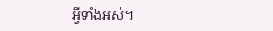អ្វីទាំងអស់។